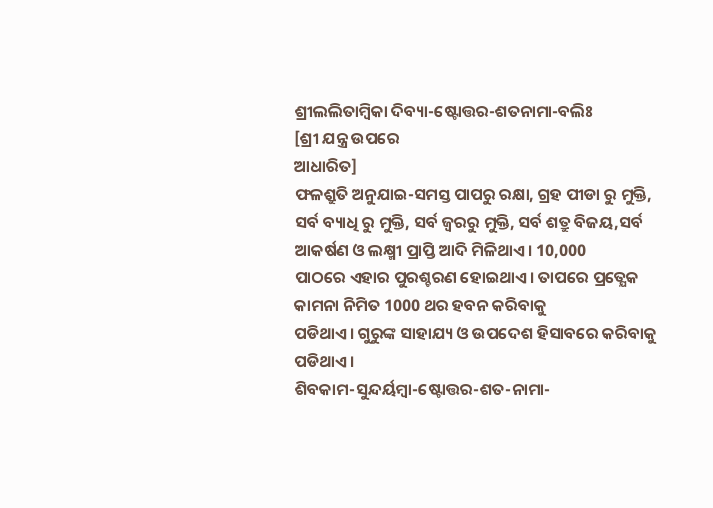ଶ୍ରୀଲଲିତାମ୍ବିକା ଦିବ୍ୟା-ଷ୍ଟୋତ୍ତର-ଶତନାମା-ବଲିଃ
[ଶ୍ରୀ ଯନ୍ତ୍ର ଉପରେ
ଆଧାରିତ]
ଫଳଶ୍ରୁତି ଅନୁଯାଇ-ସମସ୍ତ ପାପରୁ ରକ୍ଷା, ଗ୍ରହ ପୀଡା ରୁ ମୁକ୍ତି, ସର୍ବ ବ୍ୟାଧି ରୁ ମୁକ୍ତି, ସର୍ବ ଜ୍ଵରରୁ ମୁକ୍ତି, ସର୍ବ ଶତ୍ରୁ ବିଜୟ,ସର୍ବ ଆକର୍ଷଣ ଓ ଲକ୍ଷ୍ମୀ ପ୍ରାପ୍ତି ଆଦି ମିଳିଥାଏ। 10,000
ପାଠରେ ଏହାର ପୁରଶ୍ଚରଣ ହୋଇଥାଏ। ତାପରେ ପ୍ରତ୍ଯେକ କାମନା ନିମିତ 1000 ଥର ହବନ କରିବାକୁ
ପଡିଥାଏ। ଗୁରୁଙ୍କ ସାହାଯ୍ୟ ଓ ଉପଦେଶ ହିସାବରେ କରିବାକୁ ପଡିଥାଏ।
ଶିବକାମ-ସୁନ୍ଦର୍ୟମ୍ବା-ଷ୍ଟୋତ୍ତର-ଶତ-ନାମା-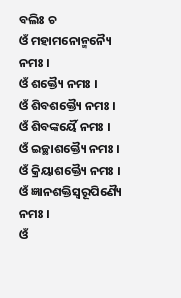ବଲିଃ ଚ
ଓଁ ମହାମନୋନ୍ମନ୍ୟୈ ନମଃ ।
ଓଁ ଶକ୍ତ୍ୟୈ ନମଃ ।
ଓଁ ଶିବଶକ୍ତ୍ୟୈ ନମଃ ।
ଓଁ ଶିବଙ୍କର୍ୟୈ ନମଃ ।
ଓଁ ଇଚ୍ଛାଶକ୍ତ୍ୟୈ ନମଃ ।
ଓଁ କ୍ରିୟାଶକ୍ତ୍ୟୈ ନମଃ ।
ଓଁ ଜ୍ଞାନଶକ୍ତିସ୍ୱରୂପିଣ୍ୟୈ ନମଃ ।
ଓଁ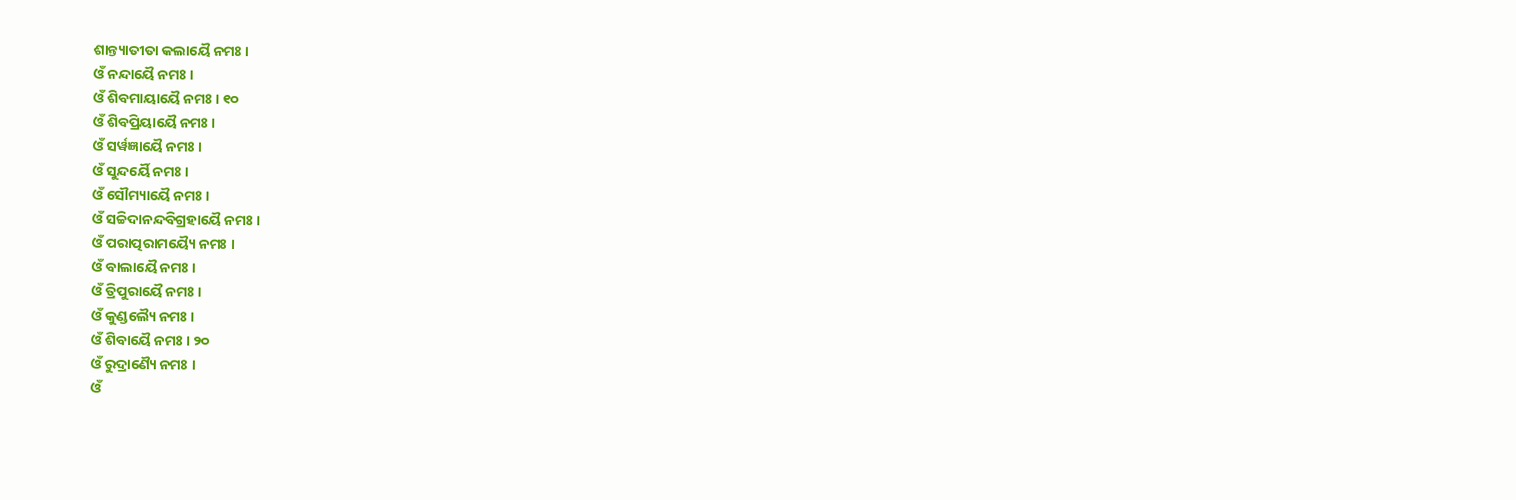ଶାନ୍ତ୍ୟାତୀତା କଲାୟୈ ନମଃ ।
ଓଁ ନନ୍ଦାୟୈ ନମଃ ।
ଓଁ ଶିବମାୟାୟୈ ନମଃ । ୧୦
ଓଁ ଶିବପ୍ରିୟାୟୈ ନମଃ ।
ଓଁ ସର୍ୱଜ୍ଞାୟୈ ନମଃ ।
ଓଁ ସୁନ୍ଦର୍ୟୈ ନମଃ ।
ଓଁ ସୌମ୍ୟାୟୈ ନମଃ ।
ଓଁ ସଚ୍ଚିଦାନନ୍ଦବିଗ୍ରହାୟୈ ନମଃ ।
ଓଁ ପରାତ୍ପରାମୟ୍ୟୈ ନମଃ ।
ଓଁ ବାଲାୟୈ ନମଃ ।
ଓଁ ତ୍ରିପୁରାୟୈ ନମଃ ।
ଓଁ କୁଣ୍ଡଲ୍ୟୈ ନମଃ ।
ଓଁ ଶିବାୟୈ ନମଃ । ୨୦
ଓଁ ରୁଦ୍ରାଣ୍ୟୈ ନମଃ ।
ଓଁ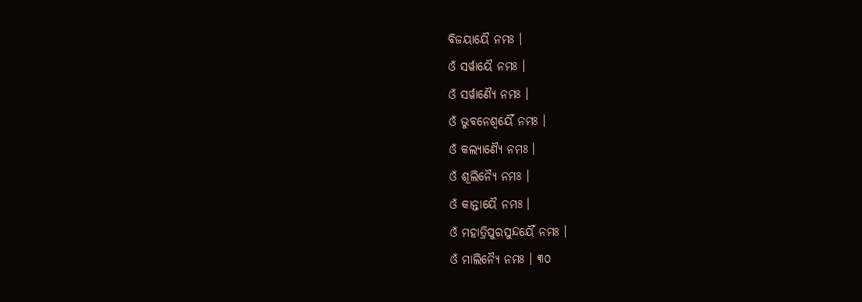ବିଜୟାୟୈ ନମଃ ।
ଓଁ ସର୍ୱାୟୈ ନମଃ ।
ଓଁ ସର୍ୱାଣ୍ୟୈ ନମଃ ।
ଓଁ ଭୁବନେଶ୍ୱର୍ୟୈ ନମଃ ।
ଓଁ କଲ୍ୟାଣ୍ୟୈ ନମଃ ।
ଓଁ ଶୂଲିନ୍ୟୈ ନମଃ ।
ଓଁ କାନ୍ତାୟୈ ନମଃ ।
ଓଁ ମହାତ୍ରିପୁରସୁନ୍ଦର୍ୟୈ ନମଃ ।
ଓଁ ମାଲିନ୍ୟୈ ନମଃ । ୩୦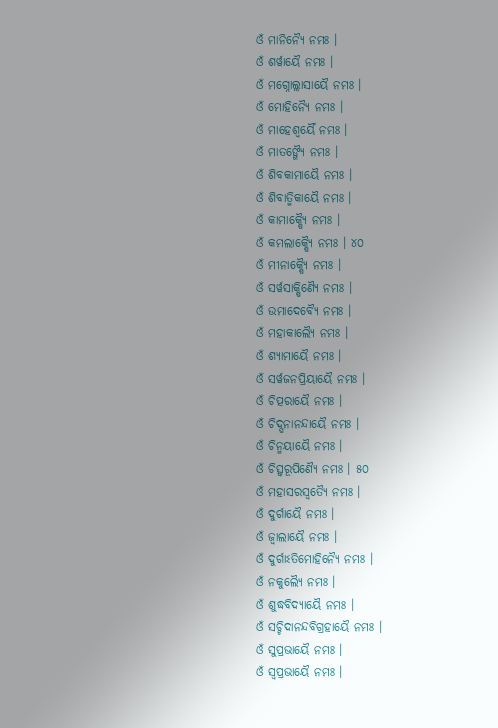ଓଁ ମାନିନ୍ୟୈ ନମଃ ।
ଓଁ ଶର୍ୱାୟୈ ନମଃ ।
ଓଁ ମଗ୍ନୋଲ୍ଲାସାୟୈ ନମଃ ।
ଓଁ ମୋହିନ୍ୟୈ ନମଃ ।
ଓଁ ମାହେଶ୍ୱର୍ୟୈ ନମଃ ।
ଓଁ ମାତଙ୍ଗ୍ୟୈ ନମଃ ।
ଓଁ ଶିବକାମାୟୈ ନମଃ ।
ଓଁ ଶିବାତ୍ମିକାୟୈ ନମଃ ।
ଓଁ କାମାକ୍ଷ୍ୟୈ ନମଃ ।
ଓଁ କମଲାକ୍ଷ୍ୟୈ ନମଃ । ୪୦
ଓଁ ମୀନାକ୍ଷ୍ୟୈ ନମଃ ।
ଓଁ ସର୍ୱସାକ୍ଷିଣ୍ୟୈ ନମଃ ।
ଓଁ ଉମାଦେବ୍ୟୈ ନମଃ ।
ଓଁ ମହାକାଲ୍ୟୈ ନମଃ ।
ଓଁ ଶ୍ୟାମାୟୈ ନମଃ ।
ଓଁ ସର୍ୱଜନପ୍ରିୟାୟୈ ନମଃ ।
ଓଁ ଚିତ୍ପରାୟୈ ନମଃ ।
ଓଁ ଚିଦ୍ଘନାନନ୍ଦାୟୈ ନମଃ ।
ଓଁ ଚିନ୍ମୟାୟୈ ନମଃ ।
ଓଁ ଚିତ୍ସ୍ୱରୂପିଣ୍ୟୈ ନମଃ । ୫୦
ଓଁ ମହାସରସ୍ୱତ୍ୟୈ ନମଃ ।
ଓଁ ଦୁର୍ଗାୟୈ ନମଃ ।
ଓଁ ଜ୍ୱାଲାୟୈ ନମଃ ।
ଓଁ ଦୁର୍ଗାଽତିମୋହିନ୍ୟୈ ନମଃ ।
ଓଁ ନକୁଲ୍ୟୈ ନମଃ ।
ଓଁ ଶୁଦ୍ଧବିଦ୍ୟାୟୈ ନମଃ ।
ଓଁ ସଚ୍ଚିଦାନନ୍ଦବିଗ୍ରହାୟୈ ନମଃ ।
ଓଁ ସୁପ୍ରଭାୟୈ ନମଃ ।
ଓଁ ସ୍ୱପ୍ରଭାୟୈ ନମଃ ।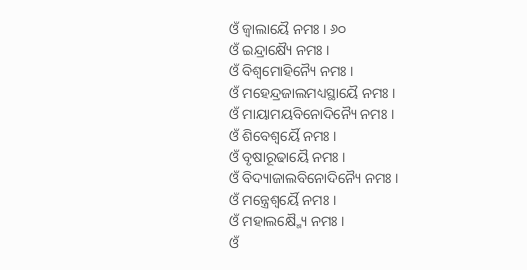ଓଁ ଜ୍ୱାଲାୟୈ ନମଃ । ୬୦
ଓଁ ଇନ୍ଦ୍ରାକ୍ଷ୍ୟୈ ନମଃ ।
ଓଁ ବିଶ୍ୱମୋହିନ୍ୟୈ ନମଃ ।
ଓଁ ମହେନ୍ଦ୍ରଜାଲମଧ୍ୟସ୍ଥାୟୈ ନମଃ ।
ଓଁ ମାୟାମୟବିନୋଦିନ୍ୟୈ ନମଃ ।
ଓଁ ଶିବେଶ୍ୱର୍ୟୈ ନମଃ ।
ଓଁ ବୃଷାରୂଢାୟୈ ନମଃ ।
ଓଁ ବିଦ୍ୟାଜାଲବିନୋଦିନ୍ୟୈ ନମଃ ।
ଓଁ ମନ୍ତ୍ରେଶ୍ୱର୍ୟୈ ନମଃ ।
ଓଁ ମହାଲକ୍ଷ୍ମ୍ୟୈ ନମଃ ।
ଓଁ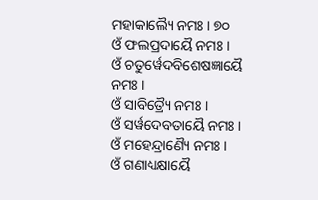ମହାକାଲ୍ୟୈ ନମଃ । ୭୦
ଓଁ ଫଲପ୍ରଦାୟୈ ନମଃ ।
ଓଁ ଚତୁର୍ୱେଦବିଶେଷଜ୍ଞାୟୈ ନମଃ ।
ଓଁ ସାବିତ୍ର୍ୟୈ ନମଃ ।
ଓଁ ସର୍ୱଦେବତାୟୈ ନମଃ ।
ଓଁ ମହେନ୍ଦ୍ରାଣ୍ୟୈ ନମଃ ।
ଓଁ ଗଣାଧ୍ୟକ୍ଷାୟୈ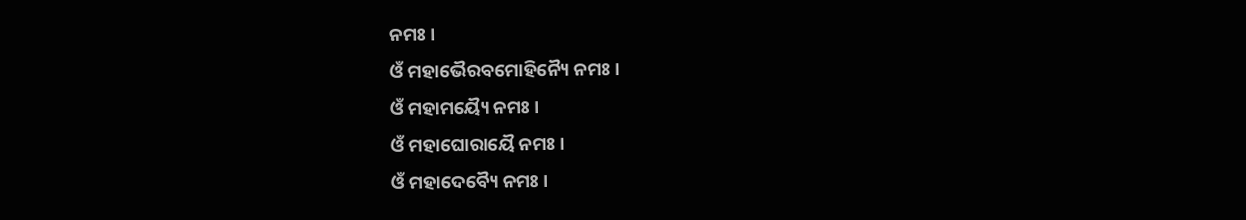ନମଃ ।
ଓଁ ମହାଭୈରବମୋହିନ୍ୟୈ ନମଃ ।
ଓଁ ମହାମୟ୍ୟୈ ନମଃ ।
ଓଁ ମହାଘୋରାୟୈ ନମଃ ।
ଓଁ ମହାଦେବ୍ୟୈ ନମଃ ।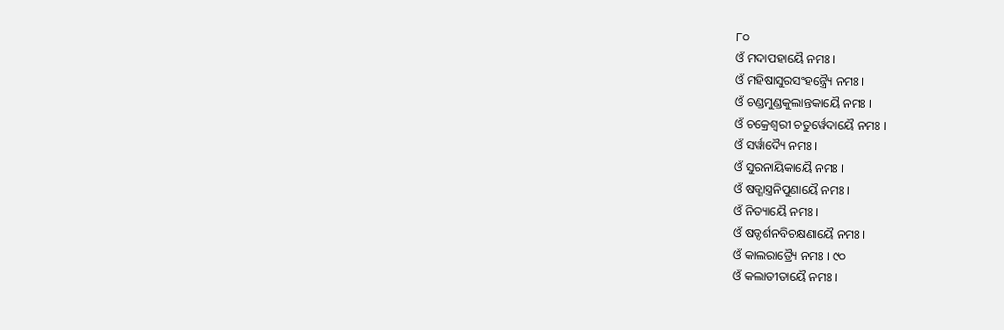୮୦
ଓଁ ମଦାପହାୟୈ ନମଃ ।
ଓଁ ମହିଷାସୁରସଂହନ୍ତ୍ର୍ୟୈ ନମଃ ।
ଓଁ ଚଣ୍ଡମୁଣ୍ଡକୁଲାନ୍ତକାୟୈ ନମଃ ।
ଓଁ ଚକ୍ରେଶ୍ୱରୀ ଚତୁର୍ୱେଦାୟୈ ନମଃ ।
ଓଁ ସର୍ୱାଦ୍ୟୈ ନମଃ ।
ଓଁ ସୁରନାୟିକାୟୈ ନମଃ ।
ଓଁ ଷଡ୍ଶାସ୍ତ୍ରନିପୁଣାୟୈ ନମଃ ।
ଓଁ ନିତ୍ୟାୟୈ ନମଃ ।
ଓଁ ଷଡ୍ଦର୍ଶନବିଚକ୍ଷଣାୟୈ ନମଃ ।
ଓଁ କାଲରାତ୍ର୍ୟୈ ନମଃ । ୯୦
ଓଁ କଲାତୀତାୟୈ ନମଃ ।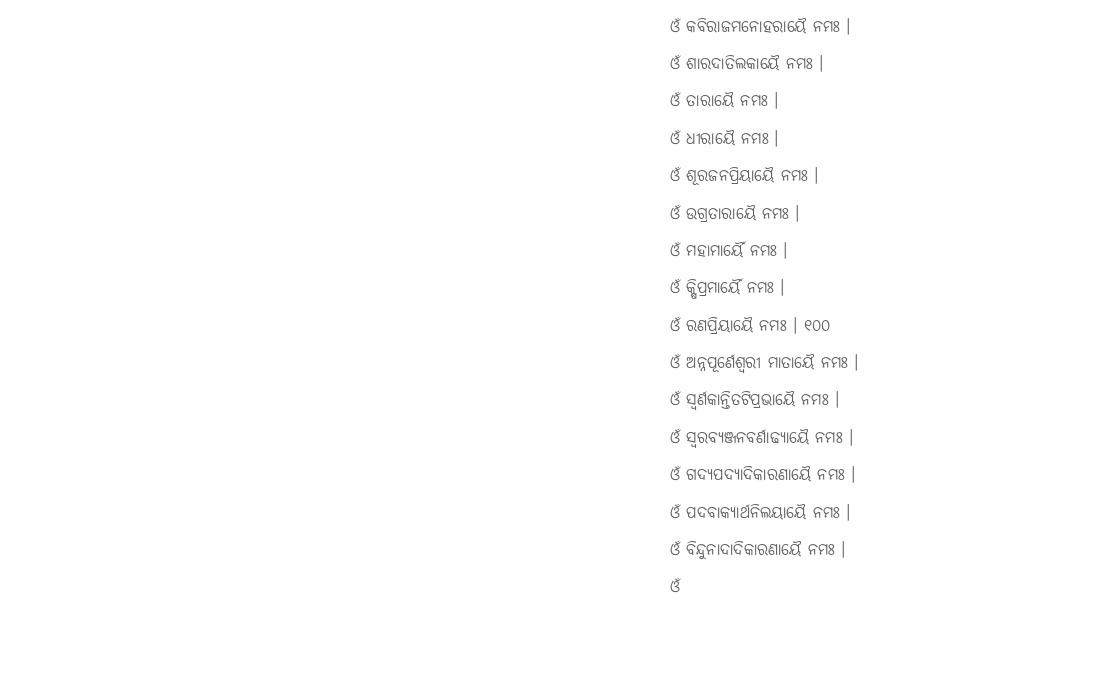ଓଁ କବିରାଜମନୋହରାୟୈ ନମଃ ।
ଓଁ ଶାରଦାତିଲକାୟୈ ନମଃ ।
ଓଁ ତାରାୟୈ ନମଃ ।
ଓଁ ଧୀରାୟୈ ନମଃ ।
ଓଁ ଶୂରଜନପ୍ରିୟାୟୈ ନମଃ ।
ଓଁ ଉଗ୍ରତାରାୟୈ ନମଃ ।
ଓଁ ମହାମାର୍ୟୈ ନମଃ ।
ଓଁ କ୍ଷିପ୍ରମାର୍ୟୈ ନମଃ ।
ଓଁ ରଣପ୍ରିୟାୟୈ ନମଃ । ୧୦୦
ଓଁ ଅନ୍ନପୂର୍ଣେଶ୍ୱରୀ ମାତାୟୈ ନମଃ ।
ଓଁ ସ୍ୱର୍ଣକାନ୍ତିତଟିପ୍ରଭାୟୈ ନମଃ ।
ଓଁ ସ୍ୱରବ୍ୟଞ୍ଜନବର୍ଣାଢ୍ୟାୟୈ ନମଃ ।
ଓଁ ଗଦ୍ୟପଦ୍ୟାଦିକାରଣାୟୈ ନମଃ ।
ଓଁ ପଦବାକ୍ୟାର୍ଥନିଲୟାୟୈ ନମଃ ।
ଓଁ ବିନ୍ଦୁନାଦାଦିକାରଣାୟୈ ନମଃ ।
ଓଁ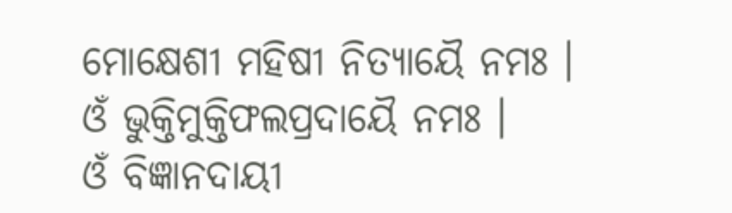ମୋକ୍ଷେଶୀ ମହିଷୀ ନିତ୍ୟାୟୈ ନମଃ ।
ଓଁ ଭୁକ୍ତିମୁକ୍ତିଫଲପ୍ରଦାୟୈ ନମଃ ।
ଓଁ ବିଜ୍ଞାନଦାୟୀ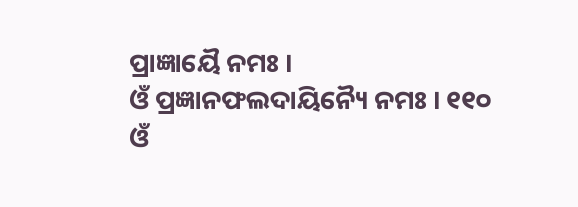ପ୍ରାଜ୍ଞାୟୈ ନମଃ ।
ଓଁ ପ୍ରଜ୍ଞାନଫଲଦାୟିନ୍ୟୈ ନମଃ । ୧୧୦
ଓଁ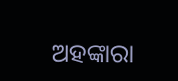ଅହଙ୍କାରା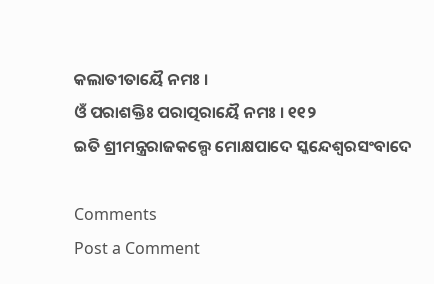କଲାତୀତାୟୈ ନମଃ ।
ଓଁ ପରାଶକ୍ତିଃ ପରାତ୍ପରାୟୈ ନମଃ । ୧୧୨
ଇତି ଶ୍ରୀମନ୍ତ୍ରରାଜକଲ୍ପେ ମୋକ୍ଷପାଦେ ସ୍କନ୍ଦେଶ୍ୱରସଂବାଦେ

Comments
Post a Comment